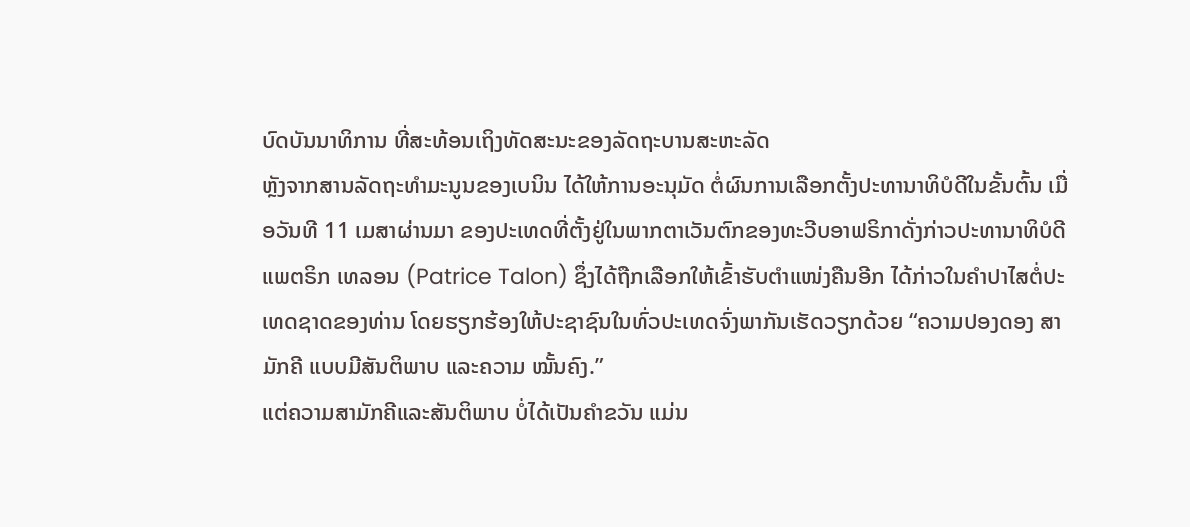ບົດບັນນາທິການ ທີ່ສະທ້ອນເຖິງທັດສະນະຂອງລັດຖະບານສະຫະລັດ
ຫຼັງຈາກສານລັດຖະທຳມະນູນຂອງເບນິນ ໄດ້ໃຫ້ການອະນຸມັດ ຕໍ່ຜົນການເລືອກຕັ້ງປະທານາທິບໍດີໃນຂັ້ນຕົ້ນ ເມື່ອວັນທີ 11 ເມສາຜ່ານມາ ຂອງປະເທດທີ່ຕັ້ງຢູ່ໃນພາກຕາເວັນຕົກຂອງທະວີບອາຟຣິກາດັ່ງກ່າວປະທານາທິບໍດີແພຕຣິກ ເທລອນ (Patrice Talon) ຊຶ່ງໄດ້ຖືກເລືອກໃຫ້ເຂົ້າຮັບຕຳແໜ່ງຄືນອີກ ໄດ້ກ່າວໃນຄຳປາໄສຕໍ່ປະເທດຊາດຂອງທ່ານ ໂດຍຮຽກຮ້ອງໃຫ້ປະຊາຊົນໃນທົ່ວປະເທດຈົ່ງພາກັນເຮັດວຽກດ້ວຍ “ຄວາມປອງດອງ ສາມັກຄີ ແບບມີສັນຕິພາບ ແລະຄວາມ ໝັ້ນຄົງ.”
ແຕ່ຄວາມສາມັກຄີແລະສັນຕິພາບ ບໍ່ໄດ້ເປັນຄຳຂວັນ ແມ່ນ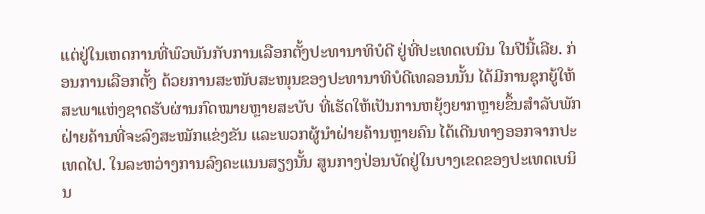ແຕ່ຢູ່ໃນເຫດການທີ່ພົວພັນກັບການເລືອກຕັ້ງປະທານາທິບໍດີ ຢູ່ທີ່ປະເທດເບນິນ ໃນປີນີ້ເລີຍ. ກ່ອນການເລືອກຕັ້ງ ດ້ວຍການສະໜັບສະໜຸນຂອງປະທານາທິບໍດີເທລອນນັ້ນ ໄດ້ມີການຊຸກຍູ້ໃຫ້ສະພາແຫ່ງຊາດຮັບຜ່ານກົດໝາຍຫຼາຍສະບັບ ທີ່ເຮັດໃຫ້ເປັນການຫຍຸ້ງຍາກຫຼາຍຂຶ້ນສຳລັບພັກຝ່າຍຄ້ານທີ່ຈະລົງສະໝັກແຂ່ງຂັນ ແລະພວກຜູ້ນຳຝ່າຍຄ້ານຫຼາຍຄົນ ໄດ້ເດີນທາງອອກຈາກປະເທດໄປ. ໃນລະຫວ່າງການລົງຄະແນນສຽງນັ້ນ ສູນກາງປ່ອນບັດຢູ່ໃນບາງເຂດຂອງປະເທດເບນິນ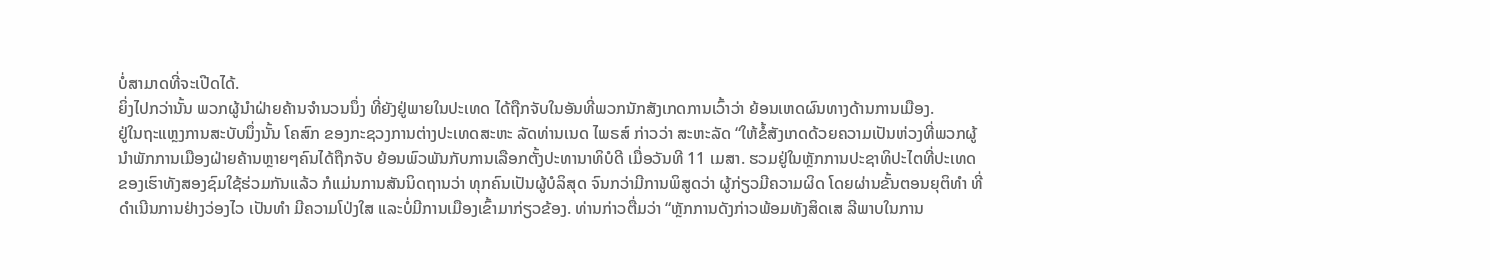ບໍ່ສາມາດທີ່ຈະເປີດໄດ້.
ຍິ່ງໄປກວ່ານັ້ນ ພວກຜູ້ນຳຝ່າຍຄ້ານຈຳນວນນຶ່ງ ທີ່ຍັງຢູ່ພາຍໃນປະເທດ ໄດ້ຖືກຈັບໃນອັນທີ່ພວກນັກສັງເກດການເວົ້າວ່າ ຍ້ອນເຫດຜົນທາງດ້ານການເມືອງ.
ຢູ່ໃນຖະແຫຼງການສະບັບນຶ່ງນັ້ນ ໂຄສົກ ຂອງກະຊວງການຕ່າງປະເທດສະຫະ ລັດທ່ານເນດ ໄພຣສ໌ ກ່າວວ່າ ສະຫະລັດ “ໃຫ້ຂໍ້ສັງເກດດ້ວຍຄວາມເປັນຫ່ວງທີ່ພວກຜູ້ນຳພັກການເມືອງຝ່າຍຄ້ານຫຼາຍໆຄົນໄດ້ຖືກຈັບ ຍ້ອນພົວພັນກັບການເລືອກຕັ້ງປະທານາທິບໍດີ ເມື່ອວັນທີ 11 ເມສາ. ຮວມຢູ່ໃນຫຼັກການປະຊາທິປະໄຕທີ່ປະເທດຂອງເຮົາທັງສອງຊົມໃຊ້ຮ່ວມກັນແລ້ວ ກໍແມ່ນການສັນນິດຖານວ່າ ທຸກຄົນເປັນຜູ້ບໍລິສຸດ ຈົນກວ່າມີການພິສູດວ່າ ຜູ້ກ່ຽວມີຄວາມຜິດ ໂດຍຜ່ານຂັ້ນຕອນຍຸຕິທຳ ທີ່ດຳເນີນການຢ່າງວ່ອງໄວ ເປັນທຳ ມີຄວາມໂປ່ງໃສ ແລະບໍ່ມີການເມືອງເຂົ້າມາກ່ຽວຂ້ອງ. ທ່ານກ່າວຕື່ມວ່າ “ຫຼັກການດັງກ່າວພ້ອມທັງສິດເສ ລີພາບໃນການ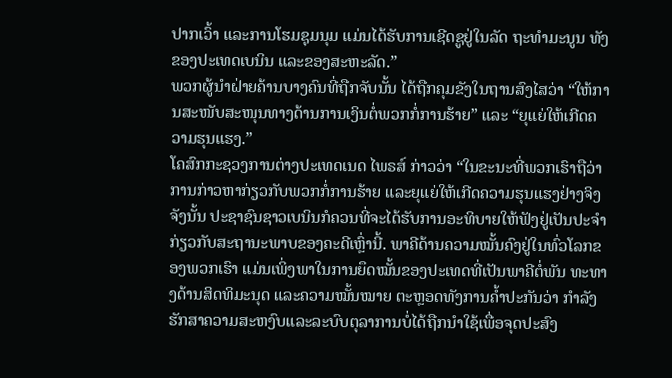ປາກເວົ້າ ແລະການໂຮມຊຸມນຸມ ແມ່ນໄດ້ຮັບການເຊີດຊູຢູ່ໃນລັດ ຖະທຳມະນູນ ທັງຂອງປະເທດເບນິນ ແລະຂອງສະຫະລັດ.”
ພວກຜູ້ນຳຝ່າຍຄ້ານບາງຄົນທີ່ຖືກຈັບນັ້ນ ໄດ້ຖືກຄຸມຂັງໃນຖານສົງໄສວ່າ “ໃຫ້ການສະໜັບສະໜຸນທາງດ້ານການເງິນຕໍ່ພວກກໍ່ການຮ້າຍ” ແລະ “ຍຸແຍ່ໃຫ້ເກີດຄວາມຮຸນແຮງ.”
ໂຄສົກກະຊວງການຕ່າງປະເທດເນດ ໄພຣສ໌ ກ່າວວ່າ “ໃນຂະນະທີ່ພວກເຮົາຖືວ່າການກ່າວຫາກ່ຽວກັບພວກກໍ່ການຮ້າຍ ແລະຍຸແຍ່ໃຫ້ເກີດຄວາມຮຸນແຮງຢ່າງຈິງຈັງນັ້ນ ປະຊາຊົນຊາວເບນິນກໍຄວນທີ່ຈະໄດ້ຮັບການອະທິບາຍໃຫ້ຟັງຢູ່ເປັນປະຈຳກ່ຽວກັບສະຖານະພາບຂອງຄະດີເຫຼົ່ານີ້. ພາຄີດ້ານຄວາມໝັ້ນຄົງຢູ່ໃນທົ່ວໂລກຂອງພວກເຮົາ ແມ່ນເພິ່ງພາໃນການຍຶດໝັ້ນຂອງປະເທດທີ່ເປັນພາຄີຕໍ່ພັນ ທະທາງດ້ານສິດທິມະນຸດ ແລະຄວາມໝັ້ນໝາຍ ຕະຫຼອດທັງການຄ້ຳປະກັນວ່າ ກຳລັງຮັກສາຄວາມສະຫງົບແລະລະບົບຕຸລາການບໍ່ໄດ້ຖືກນຳໃຊ້ເພື່ອຈຸດປະສົງ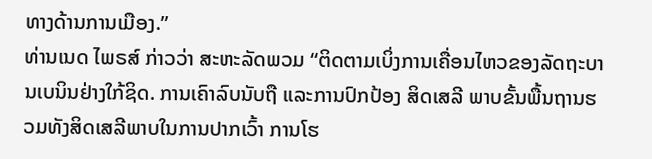ທາງດ້ານການເມືອງ.”
ທ່ານເນດ ໄພຣສ໌ ກ່າວວ່າ ສະຫະລັດພວມ “ຕິດຕາມເບິ່ງການເຄື່ອນໄຫວຂອງລັດຖະບານເບນິນຢ່າງໃກ້ຊິດ. ການເຄົາລົບນັບຖື ແລະການປົກປ້ອງ ສິດເສລີ ພາບຂັ້ນພື້ນຖານຮວມທັງສິດເສລີພາບໃນການປາກເວົ້າ ການໂຮ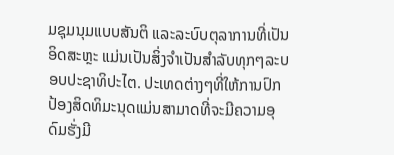ມຊຸມນຸມແບບສັນຕິ ແລະລະບົບຕຸລາການທີ່ເປັນອິດສະຫຼະ ແມ່ນເປັນສິ່ງຈຳເປັນສຳລັບທຸກໆລະບອບປະຊາທິປະໄຕ. ປະເທດຕ່າງໆທີ່ໃຫ້ການປົກປ້ອງສິດທິມະນຸດແມ່ນສາມາດທີ່ຈະມີຄວາມອຸດົມຮັ່ງມີ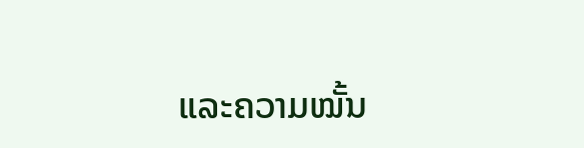ແລະຄວາມໝັ້ນ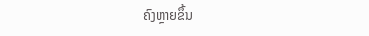ຄົງຫຼາຍຂຶ້ນ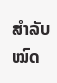ສຳລັບໝົດ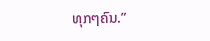ທຸກໆຄົນ.”